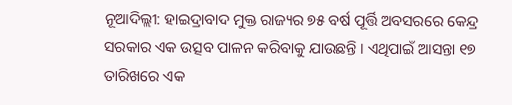ନୂଆଦିଲ୍ଲୀ: ହାଇଦ୍ରାବାଦ ମୁକ୍ତ ରାଜ୍ୟର ୭୫ ବର୍ଷ ପୂର୍ତ୍ତି ଅବସରରେ କେନ୍ଦ୍ର ସରକାର ଏକ ଉତ୍ସବ ପାଳନ କରିବାକୁ ଯାଉଛନ୍ତି । ଏଥିପାଇଁ ଆସନ୍ତା ୧୭ ତାରିଖରେ ଏକ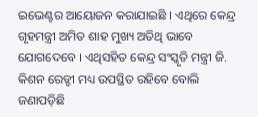ଇଭେଣ୍ଟର ଆୟୋଜନ କରାଯାଇଛି । ଏଥିରେ କେନ୍ଦ୍ର ଗୃହମନ୍ତ୍ରୀ ଅମିତ ଶାହ ମୁଖ୍ୟ ଅତିଥି ଭାବେ ଯୋଗଦେବେ । ଏଥିସହିତ କେନ୍ଦ୍ର ସଂସ୍କୃତି ମନ୍ତ୍ରୀ ଜି. କିଶନ ରେଡ୍ଡୀ ମଧ୍ୟ ଉପସ୍ଥିତ ରହିବେ ବୋଲି ଜଣାପଡ଼ିଛି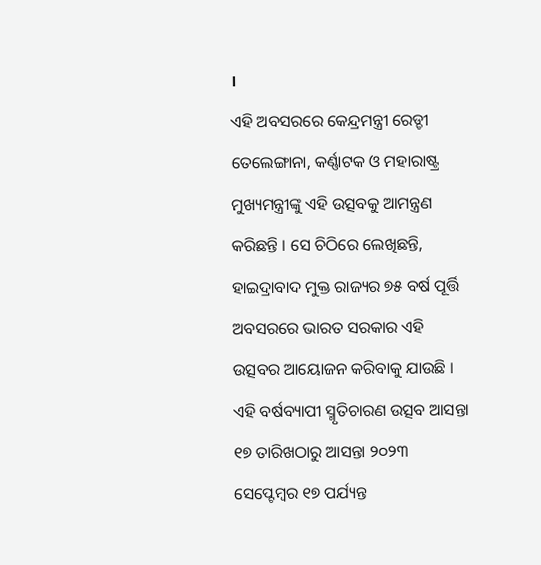।
ଏହି ଅବସରରେ କେନ୍ଦ୍ରମନ୍ତ୍ରୀ ରେଡ୍ଡୀ ତେଲେଙ୍ଗାନା, କର୍ଣ୍ଣାଟକ ଓ ମହାରାଷ୍ଟ୍ର ମୁଖ୍ୟମନ୍ତ୍ରୀଙ୍କୁ ଏହି ଉତ୍ସବକୁ ଆମନ୍ତ୍ରଣ କରିଛନ୍ତି । ସେ ଚିଠିରେ ଲେଖିଛନ୍ତି, ହାଇଦ୍ରାବାଦ ମୁକ୍ତ ରାଜ୍ୟର ୭୫ ବର୍ଷ ପୂର୍ତ୍ତି ଅବସରରେ ଭାରତ ସରକାର ଏହି ଉତ୍ସବର ଆୟୋଜନ କରିବାକୁ ଯାଉଛି । ଏହି ବର୍ଷବ୍ୟାପୀ ସ୍ମୃତିଚାରଣ ଉତ୍ସବ ଆସନ୍ତା ୧୭ ତାରିଖଠାରୁ ଆସନ୍ତା ୨୦୨୩ ସେପ୍ଟେମ୍ବର ୧୭ ପର୍ଯ୍ୟନ୍ତ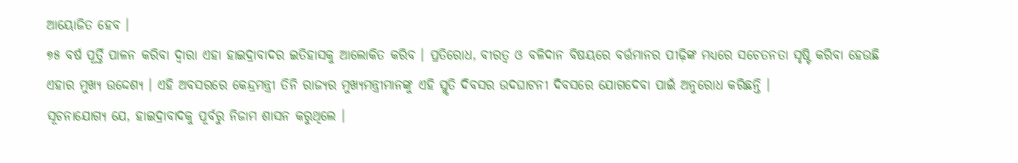ଆୟୋଜିତ ହେବ ।
୭୫ ବର୍ଷ ପୂର୍ତ୍ତି ପାଳନ କରିବା ଦ୍ୱାରା ଏହା ହାଇଦ୍ରାବାଦର ଇତିହାସକୁ ଆଲୋକିତ କରିବ । ପ୍ରତିରୋଧ, ବୀରତ୍ୱ ଓ ବଳିଦାନ ବିଷୟରେ ବର୍ତ୍ତମାନର ପୀଢ଼ିଙ୍କ ମଧ୍ୟରେ ସଚେତନତା ସୃଷ୍ଟି କରିବା ହେଉଛି ଏହାର ମୁଖ୍ୟ ଉଦ୍ଦେଶ୍ୟ । ଏହି ଅବସରରେ କେନ୍ଦ୍ରମନ୍ତ୍ରୀ ତିନି ରାଜ୍ୟର ମୁଖ୍ୟମନ୍ତ୍ରୀମାନଙ୍କୁ ଏହି ସ୍ମୃତି ଦିବସର ଉଦଘାଟନୀ ଦିବସରେ ଯୋଗଦେବା ପାଇଁ ଅନୁରୋଧ କରିଛନ୍ତି ।
ସୂଚନାଯୋଗ୍ୟ ଯେ, ହାଇଦ୍ରାବାଦକୁ ପୂର୍ବରୁ ନିଜାମ ଶାସନ କରୁଥିଲେ ।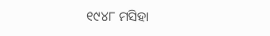୧୯୪୮ ମସିହା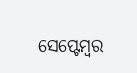ସେପ୍ଟେମ୍ବର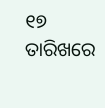୧୭ ତାରିଖରେ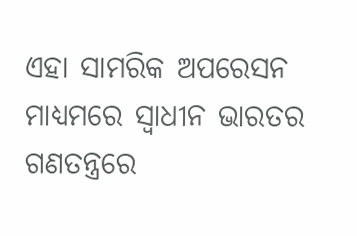ଏହା ସାମରିକ ଅପରେସନ ମାଧ୍ୟମରେ ସ୍ୱାଧୀନ ଭାରତର ଗଣତନ୍ତ୍ରରେ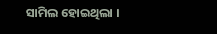ସାମିଲ ହୋଇଥିଲା ।